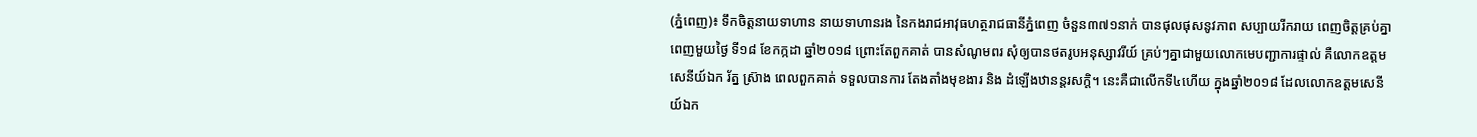(ភ្នំពេញ)៖ ទឹកចិត្តនាយទាហាន នាយទាហានរង នៃកងរាជអាវុធហត្ថរាជធានីភ្នំពេញ ចំនួន៣៧១នាក់ បានផុលផុសនូវភាព សប្បាយរីករាយ ពេញចិត្តគ្រប់គ្នា ពេញមួយថ្ងៃ ទី១៨ ខែកក្កដា ឆ្នាំ២០១៨ ព្រោះតែពួកគាត់ បានសំណូមពរ សុំឲ្យបានថតរូបអនុស្សាវរីយ៍ គ្រប់ៗគ្នាជាមួយលោកមេបញ្ជាការផ្ទាល់ គឺលោកឧត្តមសេនីយ៍ឯក រ័ត្ន ស្រ៊ាង ពេលពួកគាត់ ទទួលបានការ តែងតាំងមុខងារ និង ដំឡើងឋានន្តរសក្តិ។ នេះគឺជាលើកទី៤ហើយ ក្នុងឆ្នាំ២០១៨ ដែលលោកឧត្តមសេនីយ៍ឯក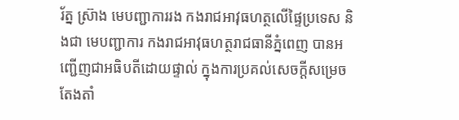រ័ត្ន ស្រ៊ាង មេបញ្ជាការរង កងរាជអាវុធហត្ថលើផ្ទៃប្រទេស និងជា មេបញ្ជាការ កងរាជអាវុធហត្ថរាជធានីភ្នំពេញ បានអញ្ជើញជាអធិបតីដោយផ្ទាល់ ក្នុងការប្រគល់សេចក្តីសម្រេចតែងតាំ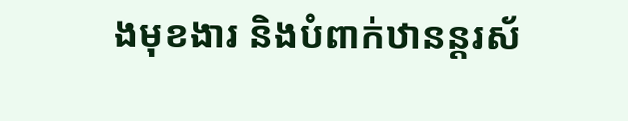ងមុខងារ និងបំពាក់ឋានន្តរស័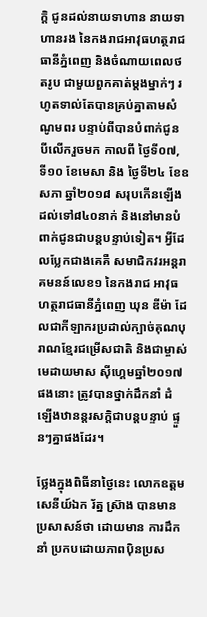ក្តិ ជូនដល់នាយទាហាន នាយទាហានរង នៃកងរាជអាវុធហត្ថរាជធានីភ្នំពេញ និងចំណាយពេលថតរូប ជាមួយពួកគាត់ម្តងម្នាក់ៗ រហូតទាល់តែបានគ្រប់គ្នាតាមសំណូមពរ បន្ទាប់ពីបានបំពាក់ជូន បីលើករួចមក កាលពី ថ្ងៃទី០៧, ទី១០ ខែមេសា និង ថ្ងៃទី២៤ ខែឧសភា ឆ្នាំ២០១៨ សរុបកើនឡើងដល់ទៅ៨៤០នាក់ និងនៅមានបំពាក់ជូនជាបន្តបន្ទាប់ទៀត។ អ្វីដែលប្លែកជាងគេគឺ សមាជិកវរអន្តរាគមនន៍លេខ១ នៃកងរាជ អាវុធហត្ថរាជធានីភ្នំពេញ ឃុន ឌីម៉ា ដែលជាកីឡាករប្រដាល់ក្បាច់គុណបុរាណខ្មែរជម្រើសជាតិ និងជាម្ចាស់មេដាយមាស ស៊ីហ្គេមឆ្នាំ២០១៧ផងនោះ ត្រូវបានថ្នាក់ដឹកនាំ ដំឡើងឋានន្តរសក្តិជាបន្តបន្ទាប់ ផ្ទួនៗគ្នាផងដែរ។

ថ្លែងក្នុងពិធីនាថ្ងៃនេះ លោកឧត្តមសេនីយ៍ឯក រ័ត្ន ស្រ៊ាង បានមានប្រសាសន៍ថា ដោយមាន ការដឹកនាំ ប្រកបដោយភាពប៉ិនប្រស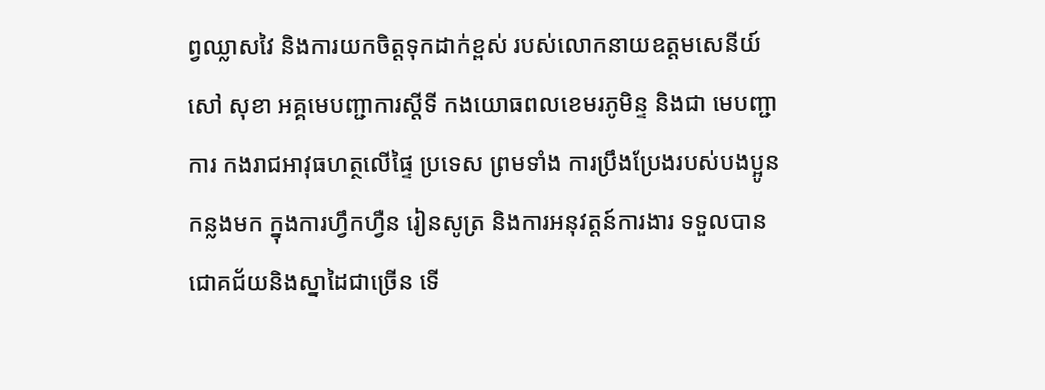ព្វឈ្លាសវៃ និងការយកចិត្តទុកដាក់ខ្ពស់ របស់លោកនាយឧត្តមសេនីយ៍ សៅ សុខា អគ្គមេបញ្ជាការស្តីទី កងយោធពលខេមរភូមិន្ទ និងជា មេបញ្ជាការ កងរាជអាវុធហត្ថលើផ្ទៃ ប្រទេស ព្រមទាំង ការប្រឹងប្រែងរបស់បងប្អូនកន្លងមក ក្នុងការហ្វឹកហ្វឺន រៀនសូត្រ និងការអនុវត្តន៍ការងារ ទទួលបានជោគជ័យនិងស្នាដៃជាច្រើន ទើ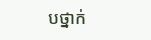បថ្នាក់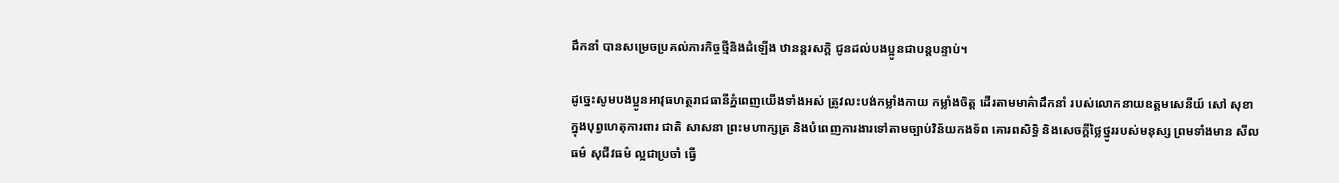ដឹកនាំ បានសម្រេចប្រគល់ភារកិច្ចថ្មីនិងដំឡើង ឋានន្តរសក្តិ ជូនដល់បងប្អូនជាបន្តបន្ទាប់។

ដូច្នេះសូមបងប្អូនអាវុធហត្ថរាជធានីភ្នំពេញយើងទាំងអស់ ត្រូវលះបង់កម្លាំងកាយ កម្លាំងចិត្ត ដើរតាមមាគ៌ាដឹកនាំ របស់លោកនាយឧត្តមសេនីយ៍ សៅ សុខា ក្នុងបុព្វហេតុការពារ ជាតិ សាសនា ព្រះមហាក្សត្រ និងបំពេញការងារទៅតាមច្បាប់វិន័យកងទ័ព គោរពសិទ្ធិ និងសេចក្តីថ្លៃថ្នូររបស់មនុស្ស ព្រមទាំងមាន សីលធម៌ សុជីវធម៌ ល្អជាប្រចាំ ធ្វើ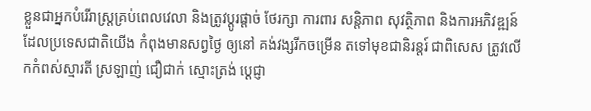ខ្លួនជាអ្នកបំរើរាស្ត្រគ្រប់ពេលវេលា និងត្រូវប្តូរផ្តាច់ ថែរក្សា ការពារ សន្តិភាព សុវត្ថិភាព និងការអភិវឌ្ឍន៍ ដែលប្រទេសជាតិយើង កំពុងមានសព្វថ្ងៃ ឲ្យនៅ គង់វង្សរីកចម្រើន តទៅមុខជានិរន្តរ៍ ជាពិសេស ត្រូវលើកកំពស់ស្មារតី ស្រឡាញ់ ជឿជាក់ ស្មោះត្រង់ ប្តេជ្ញា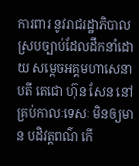ការពារ នូវរាជរដ្ឋាភិបាលស្របច្បាប់ដែលដឹកនាំដោយ សម្តេចអគ្គមហាសេនាបតី តេជោ ហ៊ុន សែន នៅគ្រប់កាលៈទេសៈ មិនឲ្យមាន បដិវត្តពណ៌ កើ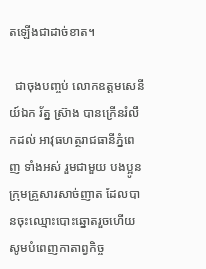តឡើងជាដាច់ខាត។

  ជាចុងបញ្ចប់ លោកឧត្តមសេនីយ៍ឯក រ័ត្ន ស្រ៊ាង បានក្រើនរំលឹកដល់ អាវុធហត្ថរាជធានីភ្នំពេញ ទាំងអស់ រួមជាមួយ បងប្អូន ក្រុមគ្រួសារសាច់ញាត ដែលបានចុះឈ្មោះបោះឆ្នោតរួចហើយ សូមបំពេញកាតាព្វកិច្ច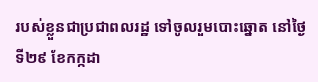របស់ខ្លួនជាប្រជាពលរដ្ឋ ទៅចូលរួមបោះឆ្នោត នៅថ្ងៃទី២៩ ខែកក្កដា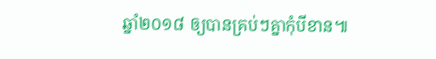ឆ្នាំ២០១៨ ឲ្យបានគ្រប់ៗគ្នាកុំបីខាន៕